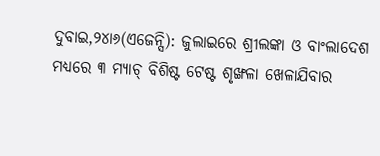ଦୁବାଇ,୨୪ା୬(ଏଜେନ୍ସି): ଜୁଲାଇରେ ଶ୍ରୀଲଙ୍କା ଓ ବାଂଲାଦେଶ ମଧ୍ୟରେ ୩ ମ୍ୟାଚ୍ ବିଶିଷ୍ଟ ଟେଷ୍ଟ ଶୃଙ୍ଖଳା ଖେଳାଯିବାର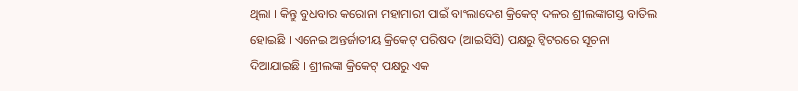ଥିଲା । କିନ୍ତୁ ବୁଧବାର କରୋନା ମହାମାରୀ ପାଇଁ ବାଂଲାଦେଶ କ୍ରିକେଟ୍ ଦଳର ଶ୍ରୀଲଙ୍କାଗସ୍ତ ବାତିଲ ହୋଇଛି । ଏନେଇ ଅନ୍ତର୍ଜାତୀୟ କ୍ରିକେଟ୍ ପରିଷଦ (ଆଇସିସି) ପକ୍ଷରୁ ଟ୍ୱିଟରରେ ସୂଚନା ଦିଆଯାଇଛି । ଶ୍ରୀଲଙ୍କା କ୍ରିକେଟ୍ ପକ୍ଷରୁ ଏକ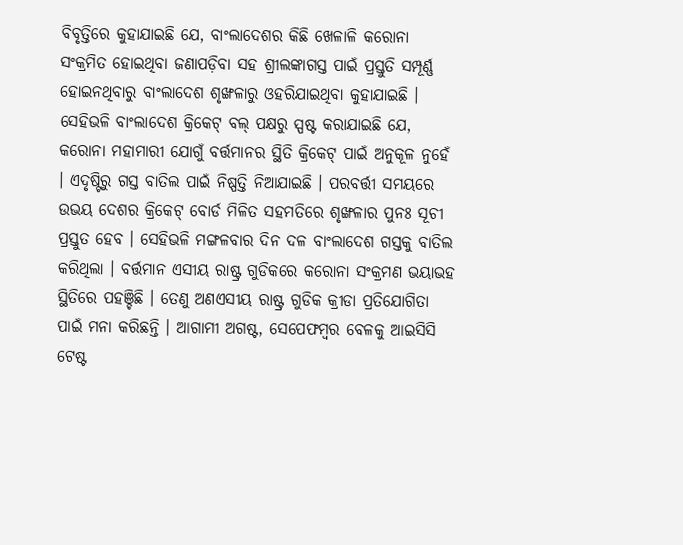ବିବୃତ୍ତିରେ କୁହାଯାଇଛି ଯେ, ବାଂଲାଦେଶର କିଛି ଖେଳାଳି କରୋନା ସଂକ୍ରମିତ ହୋଇଥିବା ଜଣାପଡ଼ିବା ସହ ଶ୍ରୀଲଙ୍କାଗସ୍ତ ପାଇଁ ପ୍ରସ୍ତୁତି ସମ୍ପୂର୍ଣ୍ଣ ହୋଇନଥିବାରୁ ବାଂଲାଦେଶ ଶୃଙ୍ଖଳାରୁ ଓହରିଯାଇଥିବା କୁହାଯାଇଛି । ସେହିଭଳି ବାଂଲାଦେଶ କ୍ରିକେଟ୍ ବଲ୍ ପକ୍ଷରୁ ସ୍ପଷ୍ଟ କରାଯାଇଛି ଯେ, କରୋନା ମହାମାରୀ ଯୋଗୁଁ ବର୍ତ୍ତମାନର ସ୍ଥିତି କ୍ରିକେଟ୍ ପାଇଁ ଅନୁକୂଳ ନୁହେଁ । ଏଦୃଷ୍ଟିରୁ ଗସ୍ତ ବାତିଲ ପାଇଁ ନିଷ୍ପତ୍ତି ନିଆଯାଇଛି । ପରବର୍ତ୍ତୀ ସମୟରେ ଉଭୟ ଦେଶର କ୍ରିକେଟ୍ ବୋର୍ଡ ମିଳିତ ସହମତିରେ ଶୃଙ୍ଖଳାର ପୁନଃ ସୂଚୀ ପ୍ରସ୍ତୁତ ହେବ । ସେହିଭଳି ମଙ୍ଗଳବାର ଦିନ ଦଳ ବାଂଲାଦେଶ ଗସ୍ତକୁ ବାତିଲ କରିଥିଲା । ବର୍ତ୍ତମାନ ଏସୀୟ ରାଷ୍ଟ୍ର ଗୁଡିକରେ କରୋନା ସଂକ୍ରମଣ ଭୟାଭହ ସ୍ଥିତିରେ ପହଞ୍ଚିଛି । ତେଣୁ ଅଣଏସୀୟ ରାଷ୍ଟ୍ର ଗୁଡିକ କ୍ରୀଡା ପ୍ରତିଯୋଗିତା ପାଇଁ ମନା କରିଛନ୍ତି । ଆଗାମୀ ଅଗଷ୍ଟ, ସେପେଫମ୍ବର ବେଳକୁ ଆଇସିସି ଟେଷ୍ଟ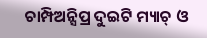ଚାମ୍ପିଅନ୍ସିପ୍ର ଦୁଇଟି ମ୍ୟାଚ୍ ଓ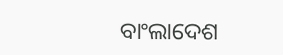ବାଂଲାଦେଶ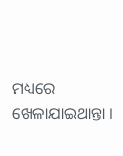ମଧ୍ୟରେ ଖେଳାଯାଇଥାନ୍ତା ।